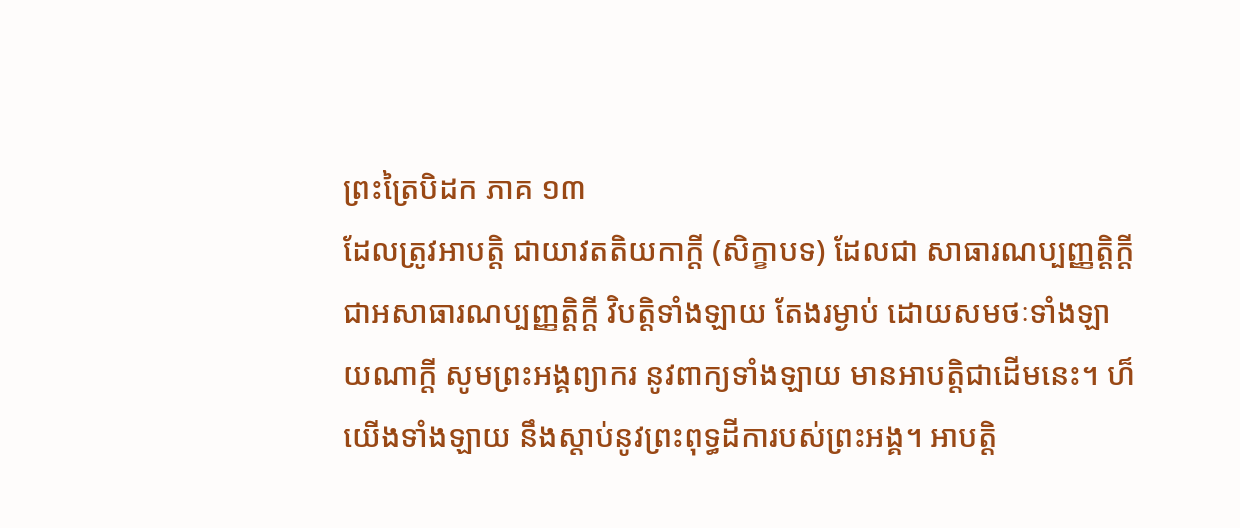ព្រះត្រៃបិដក ភាគ ១៣
ដែលត្រូវអាបត្តិ ជាយាវតតិយកាក្តី (សិក្ខាបទ) ដែលជា សាធារណប្បញ្ញត្តិក្តី ជាអសាធារណប្បញ្ញត្តិក្តី វិបត្តិទាំងឡាយ តែងរម្ងាប់ ដោយសមថៈទាំងឡាយណាក្តី សូមព្រះអង្គព្យាករ នូវពាក្យទាំងឡាយ មានអាបត្តិជាដើមនេះ។ ហ៏ យើងទាំងឡាយ នឹងស្តាប់នូវព្រះពុទ្ធដីការបស់ព្រះអង្គ។ អាបត្តិ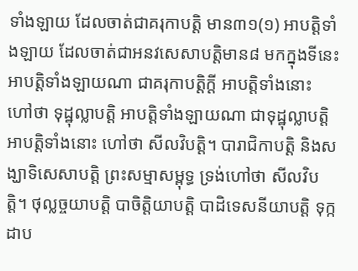ទាំងឡាយ ដែលចាត់ជាគរុកាបត្តិ មាន៣១(១) អាបត្តិទាំងឡាយ ដែលចាត់ជាអនវសេសាបត្តិមាន៨ មកក្នុងទីនេះ អាបត្តិទាំងឡាយណា ជាគរុកាបត្តិក្តី អាបត្តិទាំងនោះ ហៅថា ទុដ្ឋុល្លាបត្តិ អាបត្តិទាំងឡាយណា ជាទុដ្ឋុល្លាបត្តិ អាបត្តិទាំងនោះ ហៅថា សីលវិបត្តិ។ បារាជិកាបត្តិ និងសង្ឃាទិសេសាបត្តិ ព្រះសម្មាសម្ពុទ្ធ ទ្រង់ហៅថា សីលវិបត្តិ។ ថុល្លច្ចយាបត្តិ បាចិត្តិយាបត្តិ បាដិទេសនីយាបត្តិ ទុក្កដាប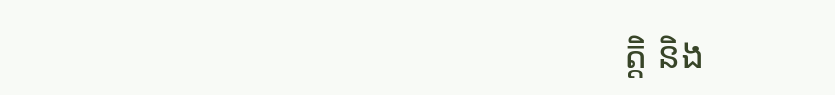ត្តិ និង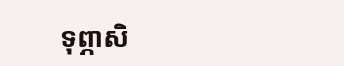ទុព្ភាសិ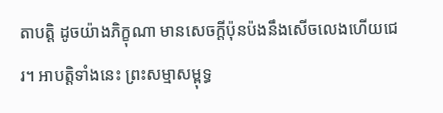តាបត្តិ ដូចយ៉ាងភិក្ខុណា មានសេចក្តីប៉ុនប៉ងនឹងសើចលេងហើយជេរ។ អាបត្តិទាំងនេះ ព្រះសម្មាសម្ពុទ្ធ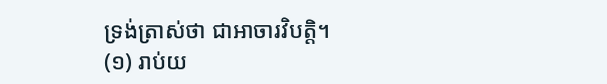ទ្រង់ត្រាស់ថា ជាអាចារវិបត្តិ។
(១) រាប់យ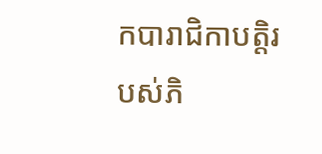កបារាជិកាបត្តិរបស់ភិ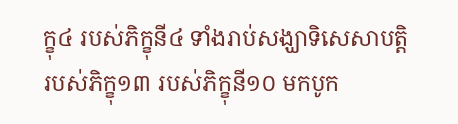ក្ខុ៤ របស់ភិក្ខុនី៤ ទាំងរាប់សង្ឃាទិសេសាបត្តិ របស់ភិក្ខុ១៣ របស់ភិក្ខុនី១០ មកបូក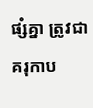ផ្សំគ្នា ត្រូវជាគរុកាប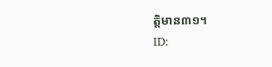ត្តិមាន៣១។
ID: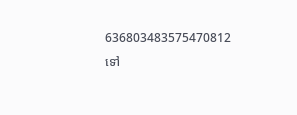636803483575470812
ទៅ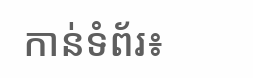កាន់ទំព័រ៖